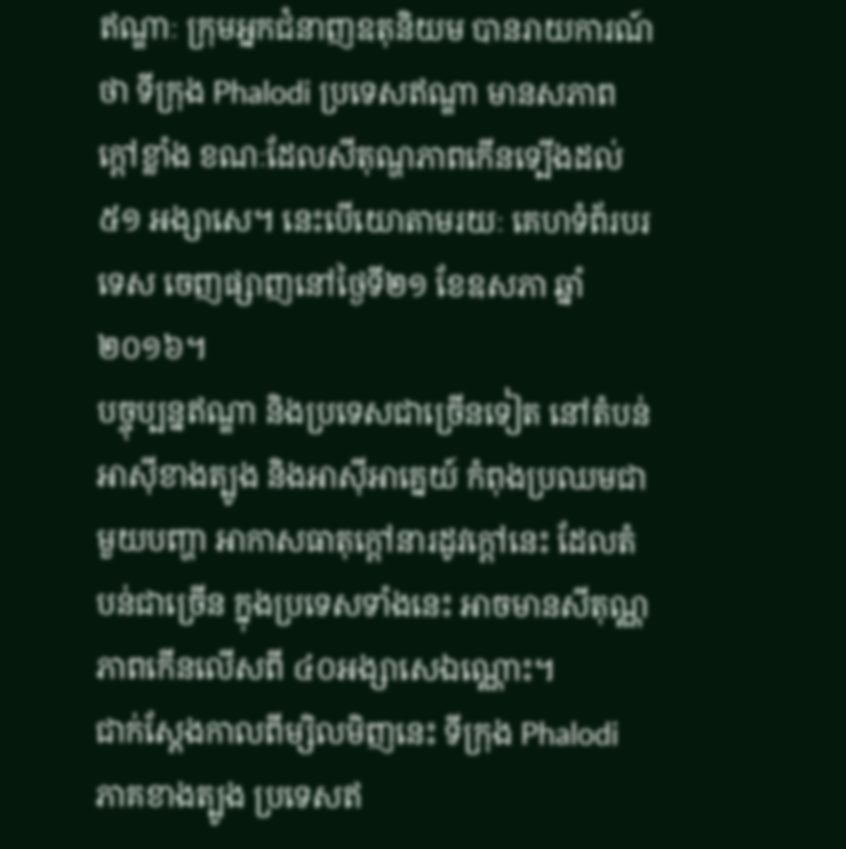ឥណ្ឌាៈ ក្រុមអ្នកជំនាញឧតុនិយម បានរាយការណ៍ថា ទីក្រុង Phalodi ប្រទេសឥណ្ឌា មានសភាពក្ដៅខ្លាំង ខណៈដែលសីតុណ្ហភាពកើនទ្បើងដល់ ៥១ អង្សាសេ។ នេះបើយោតាមរយៈ គេហទំព័របរទេស ចេញផ្សាញនៅថ្ងៃទី២១ ខែឧសភា ឆ្នាំ២០១៦។
បច្ចុប្បន្នឥណ្ឌា និងប្រទេសជាច្រើនទៀត នៅតំបន់អាស៊ីខាងត្បូង និងអាស៊ីអាគ្នេយ៍ កំពុងប្រឈមជាមួយបញ្ហា អាកាសធាតុក្តៅនារដូវក្តៅនេះ ដែលតំបន់ជាច្រើន ក្នុងប្រទេសទាំងនេះ អាចមានសីតុណ្ណភាពកើនលើសពី ៤០អង្សាសេឯណ្ណោះ។
ជាក់ស្ដែងកាលពីម្សិលមិញនេះ ទីក្រុង Phalodi ភាគខាងត្បូង ប្រទេសឥ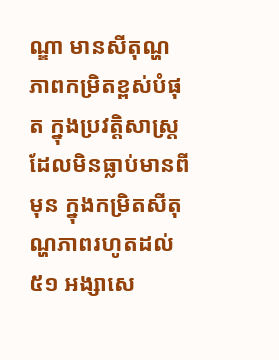ណ្ឌា មានសីតុណ្ហភាពកម្រិតខ្ពស់បំផុត ក្នុងប្រវត្តិសាស្រ្ត ដែលមិនធ្លាប់មានពីមុន ក្នុងកម្រិតសីតុណ្ហភាពរហូតដល់ ៥១ អង្សាសេ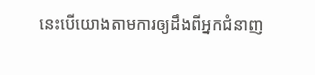នេះបើយោងតាមការឲ្យដឹងពីអ្នកជំនាញ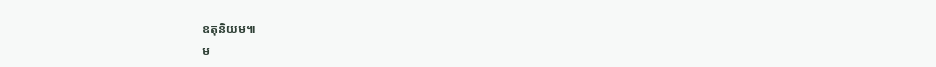ឧតុនិយម៕
ម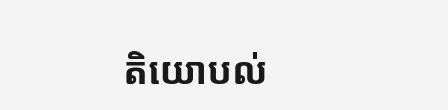តិយោបល់